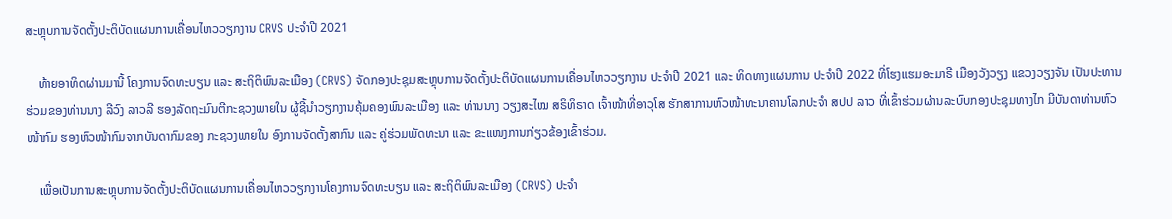ສະຫຼຸບການຈັດຕັ້ງປະຕິບັດແຜນການເຄື່ອນໄຫວວຽກງານ CRVS ປະຈໍາປີ 2021

    ທ້າຍອາທິດຜ່ານມານີ້ ໂຄງການຈົດທະບຽນ ແລະ ສະຖິຕິພົນລະເມືອງ (CRVS) ຈັດກອງປະຊຸມສະຫຼຸບການຈັດຕັ້ງປະຕິບັດແຜນການເຄື່ອນໄຫວວຽກງານ ປະຈໍາປີ 2021 ແລະ ທິດທາງແຜນການ ປະຈໍາປີ 2022 ທີ່ໂຮງແຮມອະມາຣີ ເມືອງວັງວຽງ ແຂວງວຽງຈັນ ເປັນປະທານຮ່ວມຂອງທ່ານນາງ ລີວົງ ລາວລີ ຮອງລັດຖະມົນຕີກະຊວງພາຍໃນ ຜູ້ຊີ້ນໍາວຽກງານຄຸ້ມຄອງພົນລະເມືອງ ແລະ ທ່ານນາງ ວຽງສະໄໝ ສຣິທິຣາດ ເຈົ້າໜ້າທີ່ອາວຸໂສ ຮັກສາການຫົວໜ້າທະນາຄານໂລກປະຈໍາ ສປປ ລາວ ທີ່ເຂົ້າຮ່ວມຜ່ານລະບົບກອງປະຊຸມທາງໄກ ມີບັນດາທ່ານຫົວໜ້າກົມ ຮອງຫົວໜ້າກົມຈາກບັນດາກົມຂອງ ກະຊວງພາຍໃນ ອົງການຈັດຕັ້ງສາກົນ ແລະ ຄູ່ຮ່ວມພັດທະນາ ແລະ ຂະແໜງການກ່ຽວຂ້ອງເຂົ້າຮ່ວມ.

    ເພື່ອເປັນການສະຫຼຸບການຈັດຕັ້ງປະຕິບັດແຜນການເຄື່ອນໄຫວວຽກງານໂຄງການຈົດທະບຽນ ແລະ ສະຖິຕິພົນລະເມືອງ (CRVS) ປະຈໍາ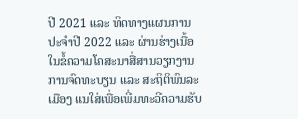ປີ 2021 ແລະ ທິດທາງແຜນການ ປະຈໍາປີ 2022 ແລະ ຜ່ານຮ່າງເນື້ອໃນຂໍ້ຄວາມໂຄສະນາສື່ສານວຽກງານການຈົດທະບຽນ ແລະ ສະຖິຕິພົນລະເມືອງ ແນໃສ່ເພື່ອເພີ່ມທະວີຄວາມຮັບ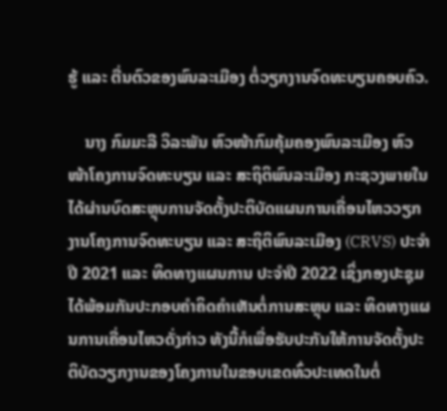ຮູ້ ແລະ ຕື່ນຕົວຂອງພົນລະເມືອງ ຕໍ່ວຽກງານຈົດທະບຽນຄອບຄົວ.

    ນາງ ກົມມະລີ ວິລະພັນ ຫົວໜ້າກົມຄຸ້ມຄອງພົນລະເມືອງ ຫົວໜ້າໂຄງການຈົດທະບຽນ ແລະ ສະຖິຕິພົນລະເມືອງ ກະຊວງພາຍໃນ ໄດ້ຜ່ານບົດສະຫຼຸບການຈັດຕັ້ງປະຕິບັດແຜນການເຄື່ອນໄຫວວຽກງານໂຄງການຈົດທະບຽນ ແລະ ສະຖິຕິພົນລະເມືອງ (CRVS) ປະຈໍາປີ 2021 ແລະ ທິດທາງແຜນການ ປະຈໍາປີ 2022 ເຊິ່ງກອງປະຊຸມໄດ້ພ້ອມກັນປະກອບຄໍາຄິດຄໍາເຫັນຕໍ່ການສະຫຼຸບ ແລະ ທິດທາງແຜນການເຄື່ອນໄຫວດັ່ງກ່າວ ທັງນີ້ກໍເພື່ອຮັບປະກັນໃຫ້ການຈັດຕັ້ງປະຕິບັດວຽກງານຂອງໂຄງການໃນຂອບເຂດທົ່ວປະເທດໃນຕໍ່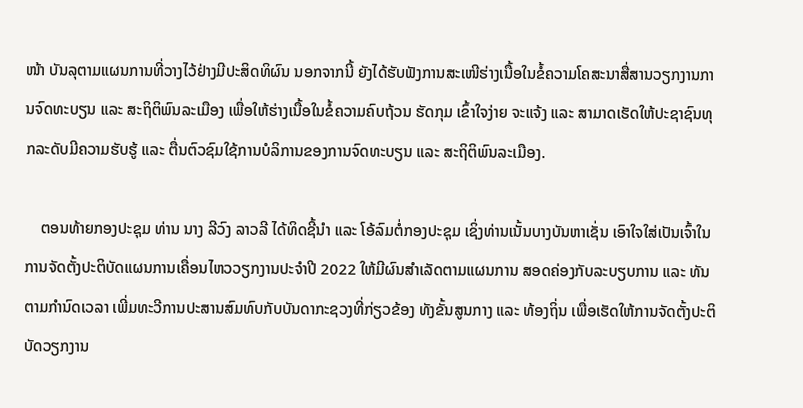ໜ້າ ບັນລຸຕາມແຜນການທີ່ວາງໄວ້ຢ່າງມີປະສິດທິຜົນ ນອກຈາກນີ້ ຍັງໄດ້ຮັບຟັງການສະເໜີຮ່າງເນື້ອໃນຂໍ້ຄວາມໂຄສະນາສື່ສານວຽກງານການຈົດທະບຽນ ແລະ ສະຖິຕິພົນລະເມືອງ ເພື່ອໃຫ້ຮ່າງເນື້ອໃນຂໍ້ຄວາມຄົບຖ້ວນ ຮັດກຸມ ເຂົ້າໃຈງ່າຍ ຈະແຈ້ງ ແລະ ສາມາດເຮັດໃຫ້ປະຊາຊົນທຸກລະດັບມີຄວາມຮັບຮູ້ ແລະ ຕື່ນຕົວຊົມໃຊ້ການບໍລິການຂອງການຈົດທະບຽນ ແລະ ສະຖິຕິພົນລະເມືອງ.

    ຕອນທ້າຍກອງປະຊຸມ ທ່ານ ນາງ ລີວົງ ລາວລີ ໄດ້ທິດຊີ້ນຳ ແລະ ໂອ້ລົມຕໍ່ກອງປະຊຸມ ເຊິ່ງທ່ານເນັ້ນບາງບັນຫາເຊັ່ນ ເອົາໃຈໃສ່ເປັນເຈົ້າໃນການຈັດຕັ້ງປະຕິບັດແຜນການເຄື່ອນໄຫວວຽກງານປະຈຳປີ 2022 ໃຫ້ມີຜົນສໍາເລັດຕາມແຜນການ ສອດຄ່ອງກັບລະບຽບການ ແລະ ທັນຕາມກຳນົດເວລາ ເພີ່ມທະວີການປະສານສົມທົບກັບບັນດາກະຊວງທີ່ກ່ຽວຂ້ອງ ທັງຂັ້ນສູນກາງ ແລະ ທ້ອງຖິ່ນ ເພື່ອເຮັດໃຫ້ການຈັດຕັ້ງປະຕິບັດວຽກງານ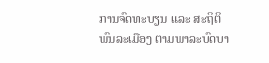ການຈົດທະບຽນ ແລະ ສະຖິຕິພົນລະເມືອງ ຕາມພາລະບົດບາ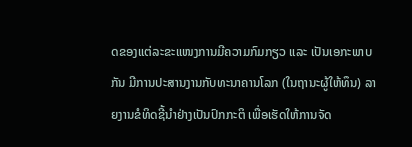ດຂອງແຕ່ລະຂະແໜງການມີຄວາມກົມກຽວ ແລະ ເປັນເອກະພາບກັນ ມີການປະສານງານກັບທະນາຄານໂລກ (ໃນຖານະຜູ້ໃຫ້ທຶນ) ລາຍງານຂໍທິດຊີ້ນໍາຢ່າງເປັນປົກກະຕິ ເພື່ອເຮັດໃຫ້ການຈັດ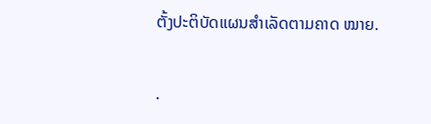ຕັ້ງປະຕິບັດແຜນສຳເລັດຕາມຄາດ ໝາຍ.

.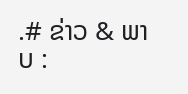.# ຂ່າວ & ພາບ :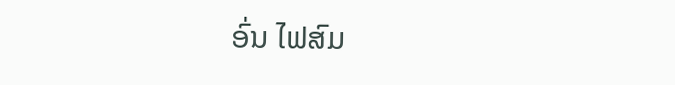ອົ່ນ ໄຟສົມ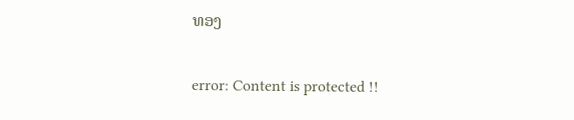ທອງ

error: Content is protected !!